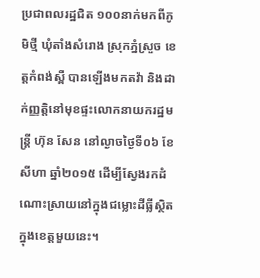ប្រជាពលរដ្ឋជិត ១០០នាក់មកពីភូមិថ្មី ឃុំតាំងសំរោង ស្រុកភ្នំស្រួច ខេត្តកំពង់ស្ពឺ បានឡើងមកតវ៉ា និងដាក់ញ្ញត្តិនៅមុខផ្ទះលោកនាយករដ្ឋមន្ត្រី ហ៊ុន សែន នៅល្ងាចថ្ងៃទី០៦ ខែសីហា ឆ្នាំ២០១៥ ដើម្បីស្វែងរកដំណោះស្រាយនៅក្នុងជម្លោះដីធ្លីស្ថិតក្នុងខេត្តមួយនេះ។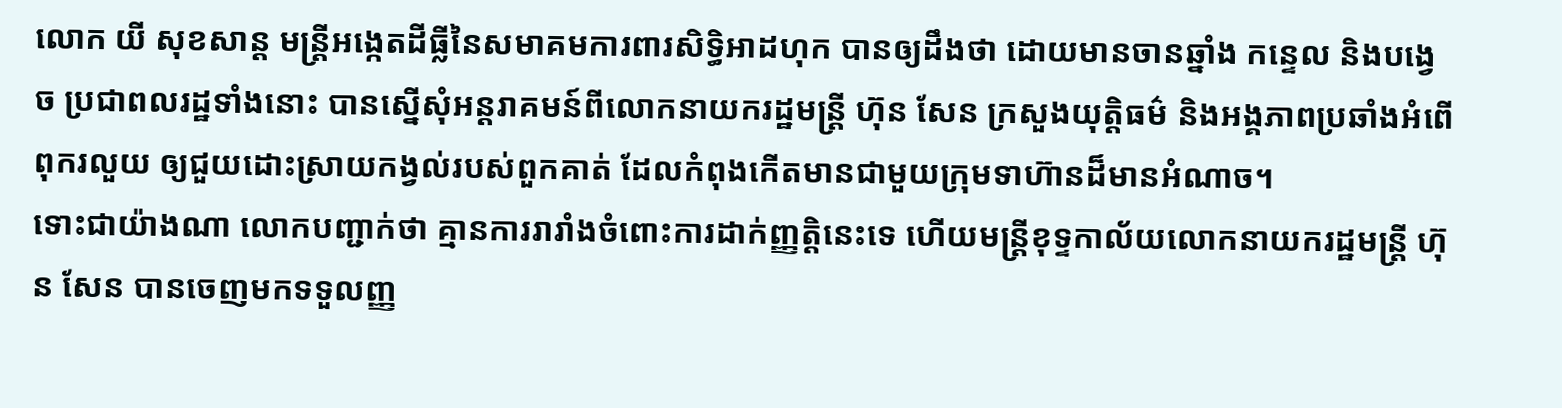លោក យី សុខសាន្ត មន្ត្រីអង្កេតដីធ្លីនៃសមាគមការពារសិទ្ធិអាដហុក បានឲ្យដឹងថា ដោយមានចានឆ្នាំង កន្ទេល និងបង្វេច ប្រជាពលរដ្ឋទាំងនោះ បានស្នើសុំអន្តរាគមន៍ពីលោកនាយករដ្ឋមន្ត្រី ហ៊ុន សែន ក្រសួងយុត្ដិធម៌ និងអង្គភាពប្រឆាំងអំពើពុករលួយ ឲ្យជួយដោះស្រាយកង្វល់របស់ពួកគាត់ ដែលកំពុងកើតមានជាមួយក្រុមទាហ៊ានដ៏មានអំណាច។
ទោះជាយ៉ាងណា លោកបញ្ជាក់ថា គ្មានការរារាំងចំពោះការដាក់ញ្ញត្តិនេះទេ ហើយមន្ត្រីខុទ្ទកាល័យលោកនាយករដ្ឋមន្ត្រី ហ៊ុន សែន បានចេញមកទទួលញ្ញ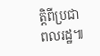ត្តិពីប្រជាពលរដ្ឋ៕